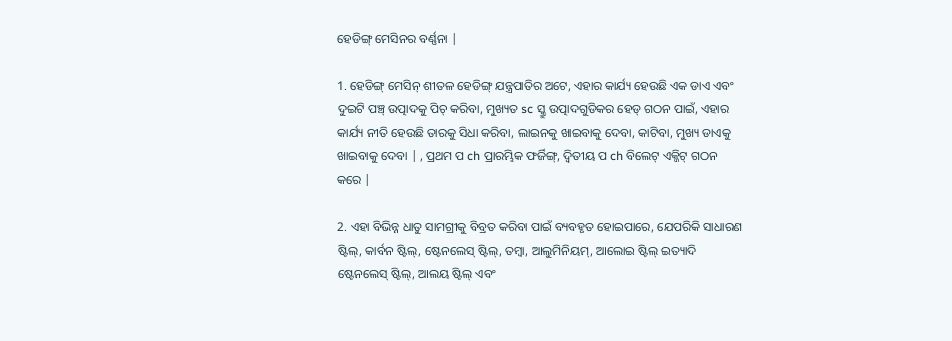ହେଡିଙ୍ଗ୍ ମେସିନର ବର୍ଣ୍ଣନା |

1. ହେଡିଙ୍ଗ୍ ମେସିନ୍ ଶୀତଳ ହେଡିଙ୍ଗ୍ ଯନ୍ତ୍ରପାତିର ଅଟେ, ଏହାର କାର୍ଯ୍ୟ ହେଉଛି ଏକ ଡାଏ ଏବଂ ଦୁଇଟି ପଞ୍ଚ୍ ଉତ୍ପାଦକୁ ପିଚ୍ କରିବା, ମୁଖ୍ୟତ sc ସ୍କ୍ରୁ ଉତ୍ପାଦଗୁଡିକର ହେଡ୍ ଗଠନ ପାଇଁ, ଏହାର କାର୍ଯ୍ୟ ନୀତି ହେଉଛି ତାରକୁ ସିଧା କରିବା, ଲାଇନକୁ ଖାଇବାକୁ ଦେବା, କାଟିବା, ମୁଖ୍ୟ ଡାଏକୁ ଖାଇବାକୁ ଦେବା | , ପ୍ରଥମ ପ ch ପ୍ରାରମ୍ଭିକ ଫର୍ଜିଙ୍ଗ୍, ଦ୍ୱିତୀୟ ପ ch ବିଲେଟ୍ ଏକ୍ଜିଟ୍ ଗଠନ କରେ |

2. ଏହା ବିଭିନ୍ନ ଧାତୁ ସାମଗ୍ରୀକୁ ବିବ୍ରତ କରିବା ପାଇଁ ବ୍ୟବହୃତ ହୋଇପାରେ, ଯେପରିକି ସାଧାରଣ ଷ୍ଟିଲ୍, କାର୍ବନ ଷ୍ଟିଲ୍, ଷ୍ଟେନଲେସ୍ ଷ୍ଟିଲ୍, ତମ୍ବା, ଆଲୁମିନିୟମ୍, ଆଲୋଇ ଷ୍ଟିଲ୍ ଇତ୍ୟାଦି ଷ୍ଟେନଲେସ୍ ଷ୍ଟିଲ୍, ଆଲୟ ଷ୍ଟିଲ୍ ଏବଂ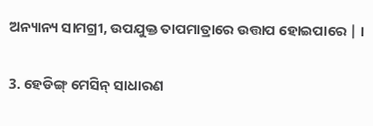ଅନ୍ୟାନ୍ୟ ସାମଗ୍ରୀ, ଉପଯୁକ୍ତ ତାପମାତ୍ରାରେ ଉତ୍ତାପ ହୋଇପାରେ | ।

3. ହେଡିଙ୍ଗ୍ ମେସିନ୍ ସାଧାରଣ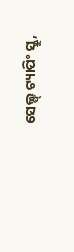ସେଲ୍ଫ୍ ଟ୍ୟାପିଂ ସ୍କ୍ରୁ,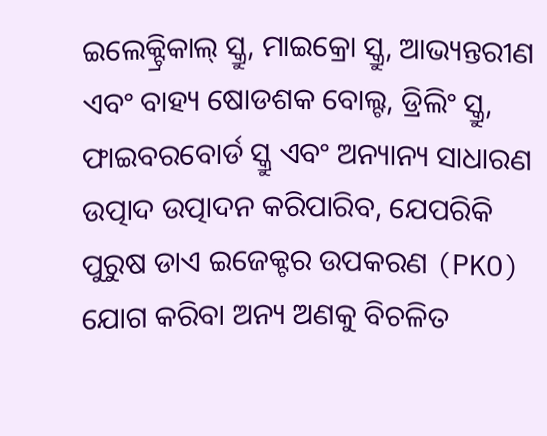ଇଲେକ୍ଟ୍ରିକାଲ୍ ସ୍କ୍ରୁ, ମାଇକ୍ରୋ ସ୍କ୍ରୁ, ଆଭ୍ୟନ୍ତରୀଣ ଏବଂ ବାହ୍ୟ ଷୋଡଶକ ବୋଲ୍ଟ, ଡ୍ରିଲିଂ ସ୍କ୍ରୁ, ଫାଇବରବୋର୍ଡ ସ୍କ୍ରୁ ଏବଂ ଅନ୍ୟାନ୍ୟ ସାଧାରଣ ଉତ୍ପାଦ ଉତ୍ପାଦନ କରିପାରିବ, ଯେପରିକି ପୁରୁଷ ଡାଏ ଇଜେକ୍ଟର ଉପକରଣ (PKO) ଯୋଗ କରିବା ଅନ୍ୟ ଅଣକୁ ବିଚଳିତ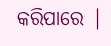କରିପାରେ |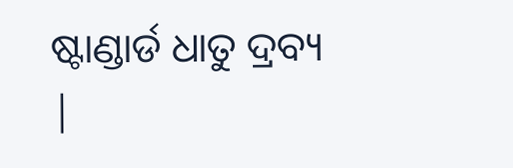ଷ୍ଟାଣ୍ଡାର୍ଡ ଧାତୁ ଦ୍ରବ୍ୟ |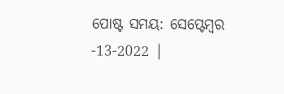ପୋଷ୍ଟ ସମୟ: ସେପ୍ଟେମ୍ବର -13-2022 |